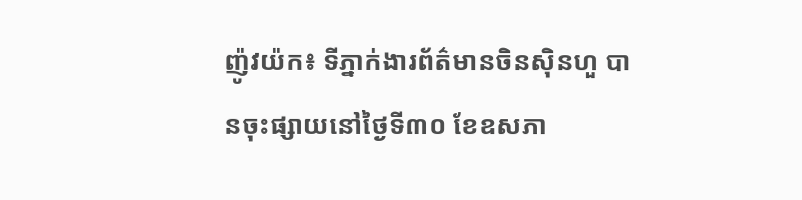ញ៉ូវយ៉ក៖ ទីភ្នាក់ងារព័ត៌មានចិនស៊ិនហួ បានចុះផ្សាយនៅថ្ងៃទី៣០ ខែឧសភា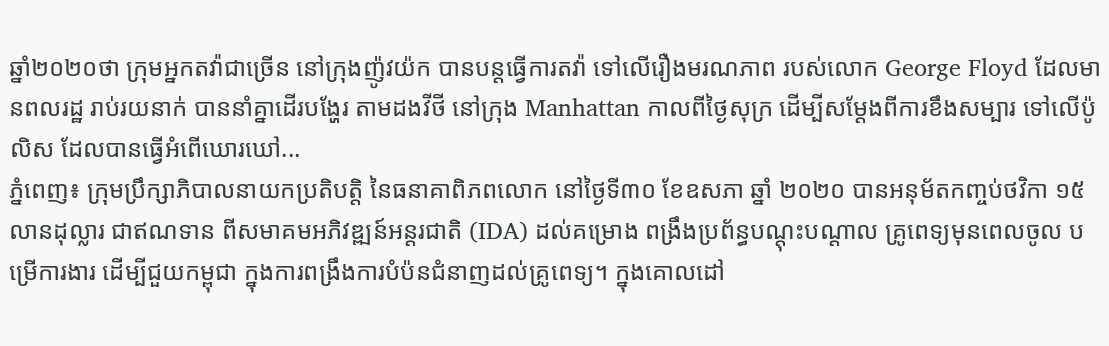ឆ្នាំ២០២០ថា ក្រុមអ្នកតវ៉ាជាច្រើន នៅក្រុងញ៉ូវយ៉ក បានបន្តធ្វើការតវ៉ា ទៅលើរឿងមរណភាព របស់លោក George Floyd ដែលមានពលរដ្ឋ រាប់រយនាក់ បាននាំគ្នាដើរបង្ហែរ តាមដងវីថី នៅក្រុង Manhattan កាលពីថ្ងៃសុក្រ ដើម្បីសម្តែងពីការខឹងសម្បារ ទៅលើប៉ូលិស ដែលបានធ្វើអំពើឃោរឃៅ...
ភ្នំពេញ៖ ក្រុមប្រឹក្សាភិបាលនាយកប្រតិបត្តិ នៃធនាគាពិភពលោក នៅថ្ងៃទី៣០ ខែឧសភា ឆ្នាំ ២០២០ បានអនុម័តកញ្ចប់ថវិកា ១៥លានដុល្លារ ជាឥណទាន ពីសមាគមអភិវឌ្ឍន៍អន្តរជាតិ (IDA) ដល់គម្រោង ពង្រឹងប្រព័ន្ធបណ្តុះបណ្តាល គ្រូពេទ្យមុនពេលចូល បម្រើការងារ ដើម្បីជួយកម្ពុជា ក្នុងការពង្រឹងការបំប៉នជំនាញដល់គ្រូពេទ្យ។ ក្នុងគោលដៅ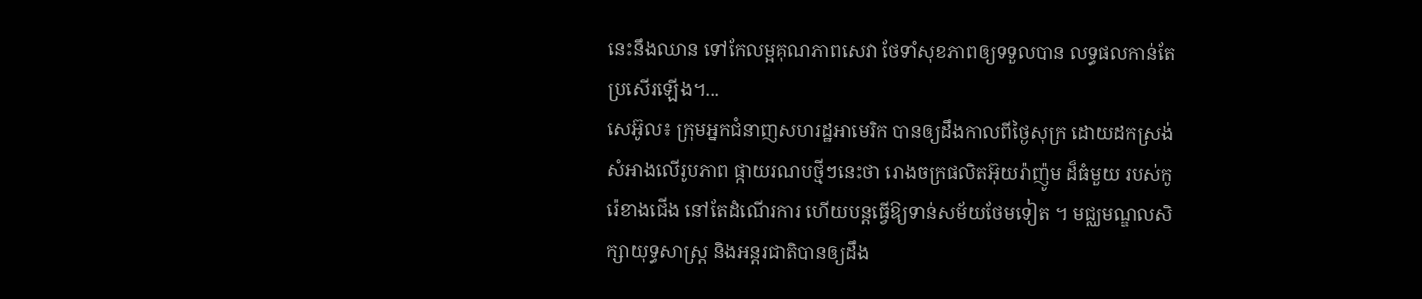នេះនឹងឈាន ទៅកែលម្អគុណភាពសេវា ថែទាំសុខភាពឲ្យទទួលបាន លទ្ធផលកាន់តែប្រសើរឡើង។...
សេអ៊ូល៖ ក្រុមអ្នកជំនាញសហរដ្ឋអាមេរិក បានឲ្យដឹងកាលពីថ្ងៃសុក្រ ដោយដកស្រង់ សំអាងលើរូបភាព ផ្កាយរណបថ្មីៗនេះថា រោងចក្រផលិតអ៊ុយរ៉ាញ៉ូម ដ៏ធំមួយ របស់កូរ៉េខាងជើង នៅតែដំណើរការ ហើយបន្តធ្វើឱ្យទាន់សម័យថែមទៀត ។ មជ្ឈមណ្ឌលសិក្សាយុទ្ធសាស្ត្រ និងអន្តរជាតិបានឲ្យដឹង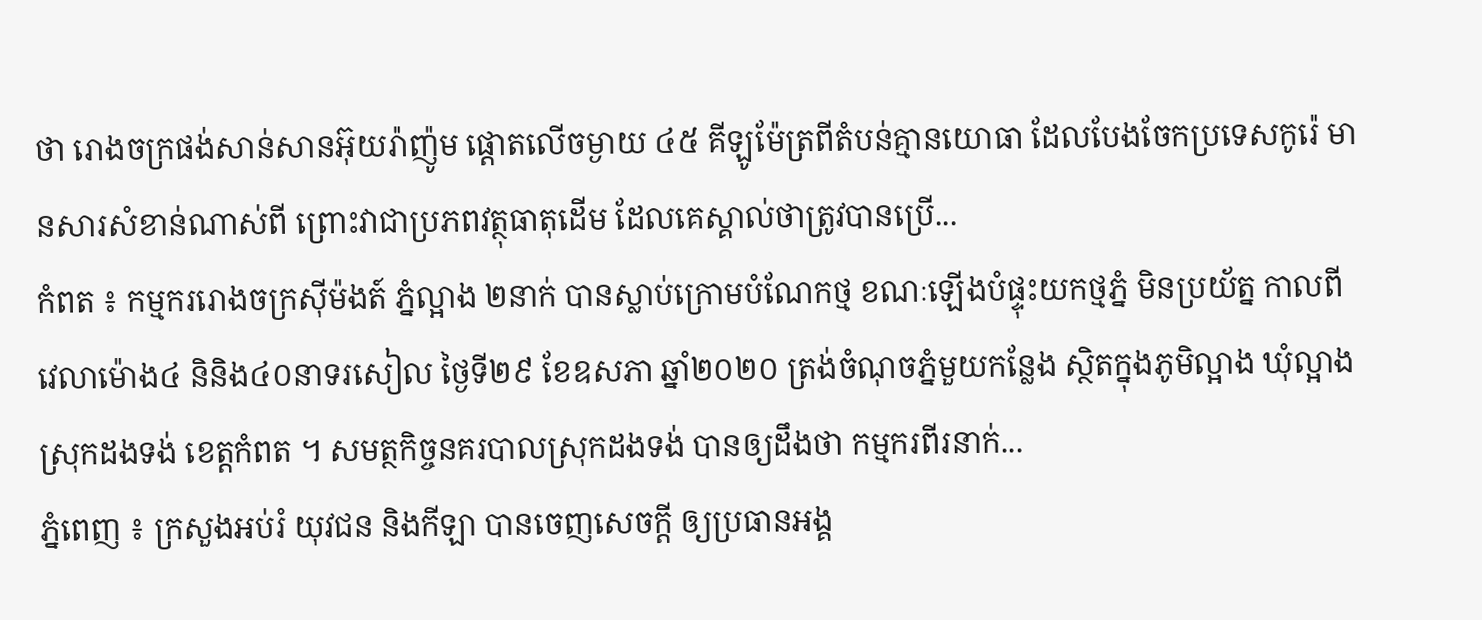ថា រោងចក្រផង់សាន់សានអ៊ុយរ៉ាញ៉ូម ផ្តោតលើចម្ងាយ ៤៥ គីឡូម៉ែត្រពីតំបន់គ្មានយោធា ដែលបែងចែកប្រទេសកូរ៉េ មានសារសំខាន់ណាស់ពី ព្រោះវាជាប្រភពវត្ថុធាតុដើម ដែលគេស្គាល់ថាត្រូវបានប្រើ...
កំពត ៖ កម្មកររោងចក្រស៊ីម៉ងត៍ ភ្នំល្អាង ២នាក់ បានស្លាប់ក្រោមបំណែកថ្ម ខណៈឡើងបំផ្ទុះយកថ្មភ្នំ មិនប្រយ័ត្ន កាលពីវេលាម៉ោង៤ និនិង៤០នាទរសៀល ថ្ងៃទី២៩ ខែឧសភា ឆ្នាំ២០២០ ត្រង់ចំណុចភ្នំមួយកន្លែង ស្ថិតក្នុងភូមិល្អាង ឃុំល្អាង ស្រុកដងទង់ ខេត្តកំពត ។ សមត្ថកិច្ចនគរបាលស្រុកដងទង់ បានឲ្យដឹងថា កម្មករពីរនាក់...
ភ្នំពេញ ៖ ក្រសួងអប់រំ យុវជន និងកីឡា បានចេញសេចក្តី ឲ្យប្រធានអង្គ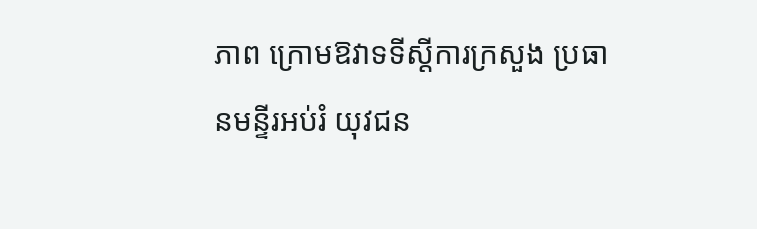ភាព ក្រោមឱវាទទីស្តីការក្រសួង ប្រធានមន្ទីរអប់រំ យុវជន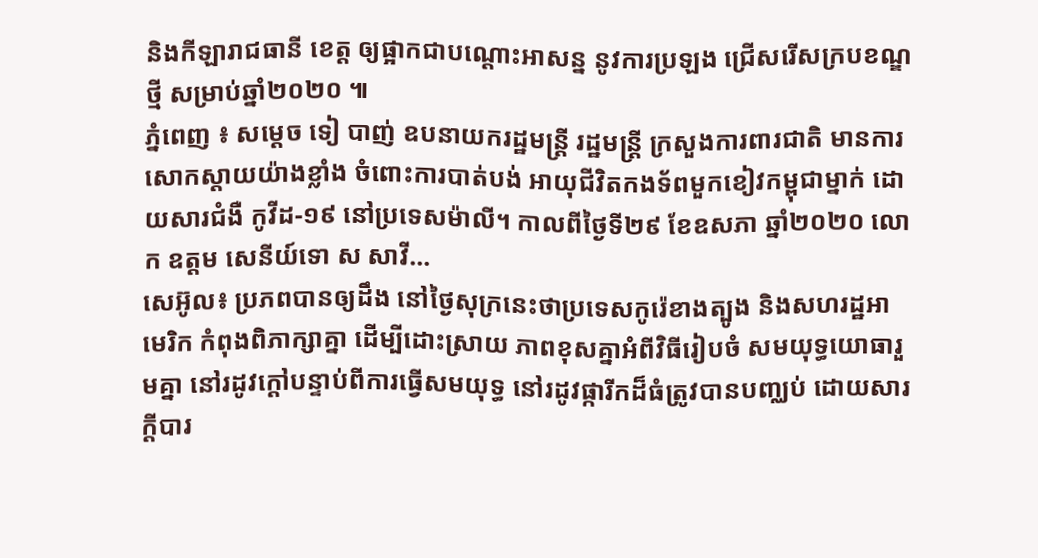និងកីឡារាជធានី ខេត្ត ឲ្យផ្អាកជាបណ្តោះអាសន្ន នូវការប្រឡង ជ្រើសរើសក្របខណ្ឌថ្មី សម្រាប់ឆ្នាំ២០២០ ៕
ភ្នំពេញ ៖ សម្ដេច ទៀ បាញ់ ឧបនាយករដ្ឋមន្ដ្រី រដ្ឋមន្ដ្រី ក្រសួងការពារជាតិ មានការសោកស្ដាយយ៉ាងខ្លាំង ចំពោះការបាត់បង់ អាយុជីវិតកងទ័ពមួកខៀវកម្ពុជាម្នាក់ ដោយសារជំងឺ កូវីដ-១៩ នៅប្រទេសម៉ាលី។ កាលពីថ្ងៃទី២៩ ខែឧសភា ឆ្នាំ២០២០ លោក ឧត្តម សេនីយ៍ទោ ស សាវី...
សេអ៊ូល៖ ប្រភពបានឲ្យដឹង នៅថ្ងៃសុក្រនេះថាប្រទេសកូរ៉េខាងត្បូង និងសហរដ្ឋអាមេរិក កំពុងពិភាក្សាគ្នា ដើម្បីដោះស្រាយ ភាពខុសគ្នាអំពីវិធីរៀបចំ សមយុទ្ធយោធារួមគ្នា នៅរដូវក្តៅបន្ទាប់ពីការធ្វើសមយុទ្ធ នៅរដូវផ្ការីកដ៏ធំត្រូវបានបញ្ឈប់ ដោយសារក្តីបារ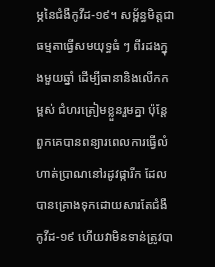ម្ភនៃជំងឺកូវីដ-១៩។ សម្ព័ន្ធមិត្តជាធម្មតាធ្វើសមយុទ្ធធំ ៗ ពីរដងក្នុងមួយឆ្នាំ ដើម្បីធានានិងលើកកម្ពស់ ជំហរត្រៀមខ្លួនរួមគ្នា ប៉ុន្តែពួកគេបានពន្យារពេលការធ្វើលំហាត់ប្រាណនៅរដូវផ្ការីក ដែលបានគ្រោងទុកដោយសារតែជំងឺកូវីដ-១៩ ហើយវាមិនទាន់ត្រូវបា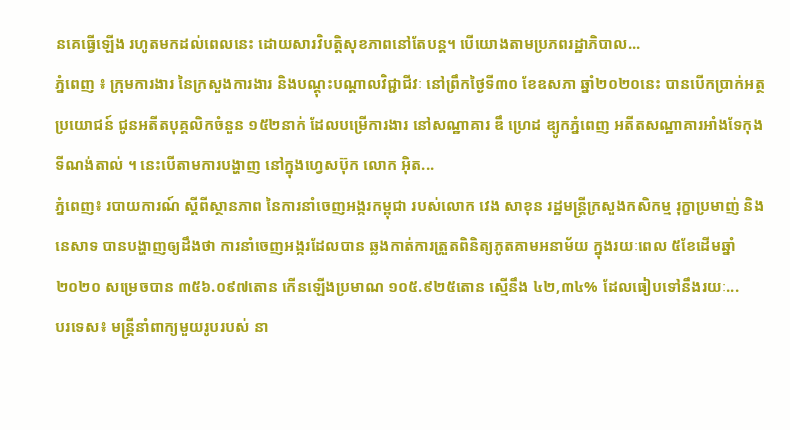នគេធ្វើឡើង រហូតមកដល់ពេលនេះ ដោយសារវិបត្តិសុខភាពនៅតែបន្ត។ បេីយោងតាមប្រភពរដ្ឋាភិបាល...
ភ្នំពេញ ៖ ក្រុមការងារ នៃក្រសួងការងារ និងបណ្តុះបណ្តាលវិជ្ជាជីវៈ នៅព្រឹកថ្ងៃទី៣០ ខែឧសភា ឆ្នាំ២០២០នេះ បានបើកប្រាក់អត្ថប្រយោជន៍ ជូនអតីតបុគ្គលិកចំនួន ១៥២នាក់ ដែលបម្រើការងារ នៅសណ្ឋាគារ ឌឹ ហ្រេដ ឌ្យូកភ្នំពេញ អតីតសណ្ឋាគារអាំងទែកុងទីណង់តាល់ ។ នេះបើតាមការបង្ហាញ នៅក្នុងហ្វេសប៊ុក លោក អ៊ិត...
ភ្នំពេញ៖ របាយការណ៍ ស្ដីពីស្ថានភាព នៃការនាំចេញអង្ករកម្ពុជា របស់លោក វេង សាខុន រដ្ឋមន្ត្រីក្រសួងកសិកម្ម រុក្ខាប្រមាញ់ និងនេសាទ បានបង្ហាញឲ្យដឹងថា ការនាំចេញអង្ករដែលបាន ឆ្លងកាត់ការត្រួតពិនិត្យភូតគាមអនាម័យ ក្នុងរយៈពេល ៥ខែដើមឆ្នាំ២០២០ សម្រេចបាន ៣៥៦.០៩៧តោន កើនឡើងប្រមាណ ១០៥.៩២៥តោន ស្មើនឹង ៤២,៣៤% ដែលធៀបទៅនឹងរយៈ...
បរទេស៖ មន្ត្រីនាំពាក្យមួយរូបរបស់ នា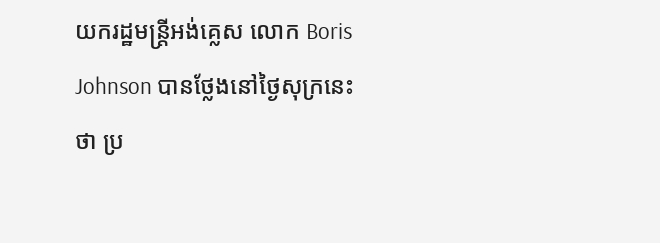យករដ្ឋមន្ត្រីអង់គ្លេស លោក Boris Johnson បានថ្លែងនៅថ្ងៃសុក្រនេះថា ប្រ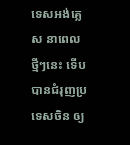ទេសអង់គ្លេស នាពេលថ្មីៗនេះ ទើបបានជំរុញប្រទេសចិន ឲ្យ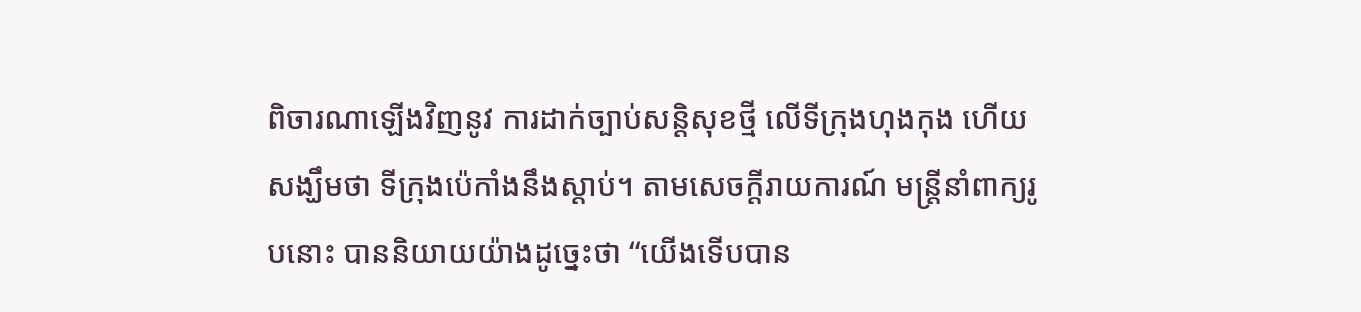ពិចារណាឡើងវិញនូវ ការដាក់ច្បាប់សន្តិសុខថ្មី លើទីក្រុងហុងកុង ហើយសង្ឃឹមថា ទីក្រុងប៉េកាំងនឹងស្តាប់។ តាមសេចក្តីរាយការណ៍ មន្ត្រីនាំពាក្យរូបនោះ បាននិយាយយ៉ាងដូច្នេះថា “យើងទើបបាន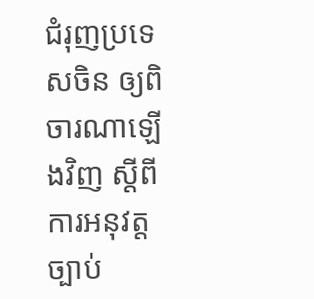ជំរុញប្រទេសចិន ឲ្យពិចារណាឡើងវិញ ស្តីពីការអនុវត្តច្បាប់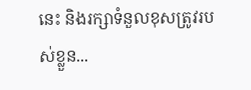នេះ និងរក្សាទំនួលខុសត្រូវរបស់ខ្លួន...